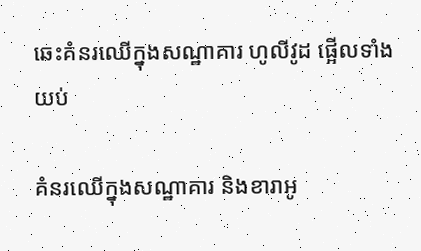ឆេះគំនរឈើក្នុងសណ្ឋាគារ ហូលីវូដ ផ្អើលទាំងយប់

គំនរឈើក្នុងសណ្ឋាគារ និងខារាអូ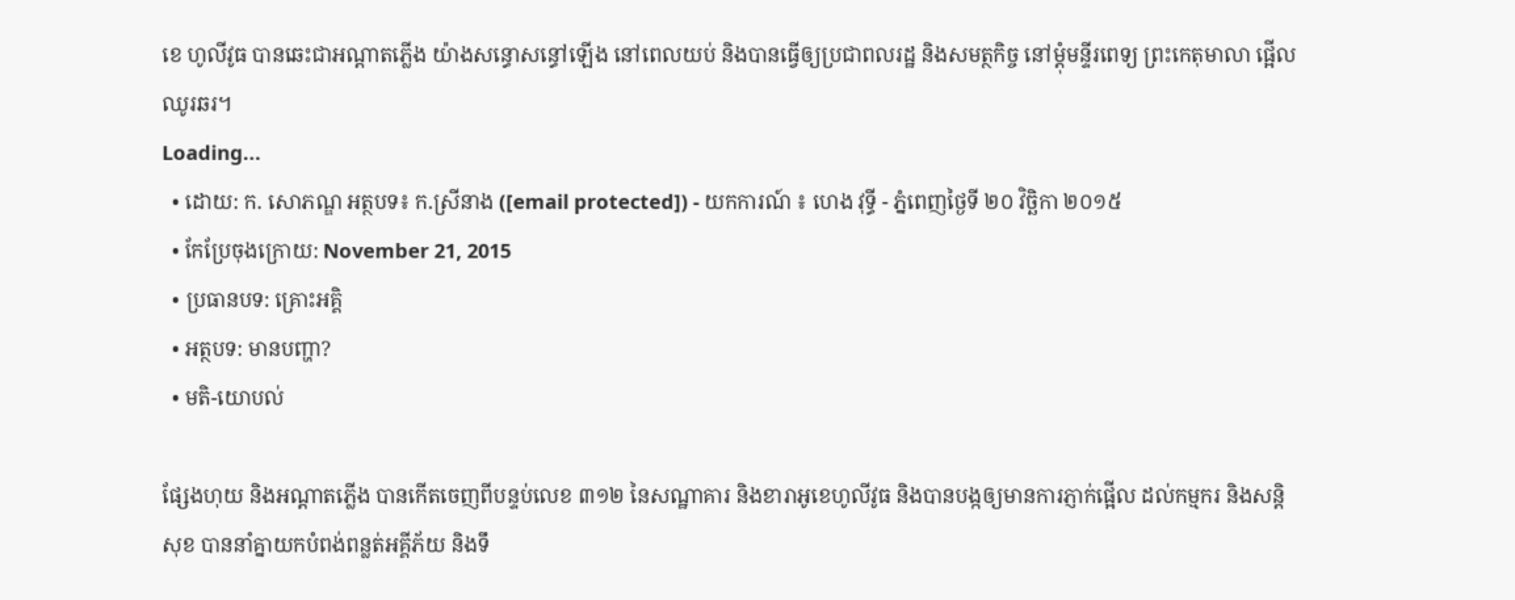ខេ ហូលីវូធ បានឆេះជាអណ្ដាតភ្លើង យ៉ាងសន្ធោសន្ធៅឡើង នៅពេលយប់ និងបានធ្វើឲ្យប្រជាពលរដ្ឋ និងសមត្ថកិច្ច នៅម្តុំមន្ទីរពេទ្យ ព្រះកេតុមាលា ផ្អើលឈូរឆរ។
Loading...
  • ដោយ: ក. សោភណ្ឌ អត្ថបទ៖ ក.ស្រីនាង ([email protected]) - យកការណ៍ ៖ ហេង វុទ្ធី - ភ្នំពេញថ្ងៃទី ២០ វិច្ឆិកា ២០១៥
  • កែប្រែចុងក្រោយ: November 21, 2015
  • ប្រធានបទ: គ្រោះអគ្គិ
  • អត្ថបទ: មានបញ្ហា?
  • មតិ-យោបល់

ផ្សែងហុយ និងអណ្តាតភ្លើង បានកើតចេញពីបន្ទប់លេខ ៣១២ នៃសណ្ឋាគារ និងខារាអូខេហូលីវូធ និងបានបង្កឲ្យមានការភ្ញាក់ផ្អើល ដល់កម្មករ និងសន្តិសុខ បាននាំគ្នាយកបំពង់ពន្លត់អគ្គីភ័យ និងទឹ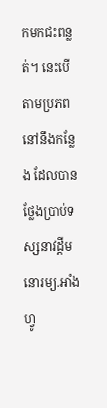កមកជះពន្លត់។ នេះបើតាមប្រភព នៅនឹងកន្លែង ដែលបានថ្លែងប្រាប់ទស្សនាវដ្ដីមនោរម្យ.អាំងហ្វូ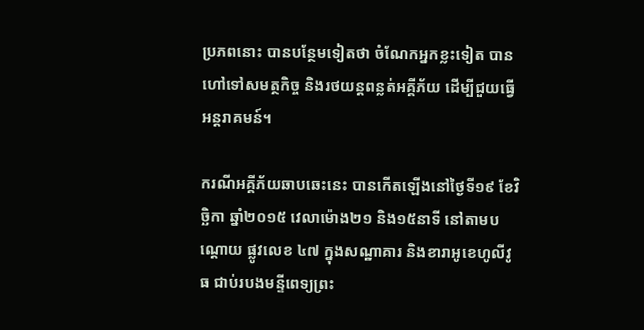ប្រភពនោះ បានបន្ថែមទៀតថា ចំណែកអ្នកខ្លះទៀត បានហៅទៅសមត្ថកិច្ច និងរថយន្តពន្លត់អគ្គីភ័យ ដើម្បីជួយធ្វើ អន្តរាគមន៍។

ករណីអគ្គីភ័យឆាបឆេះនេះ បានកើតឡើងនៅថ្ងៃទី១៩ ខែវិច្ឆិកា ឆ្នាំ២០១៥ វេលាម៉ោង២១ និង១៥នាទី នៅតាមបណ្តោយ ផ្លូវលេខ ៤៧ ក្នុងសណ្ឋាគារ និងខារាអូខេហូលីវូធ ជាប់របងមន្ទីពេទ្យព្រះ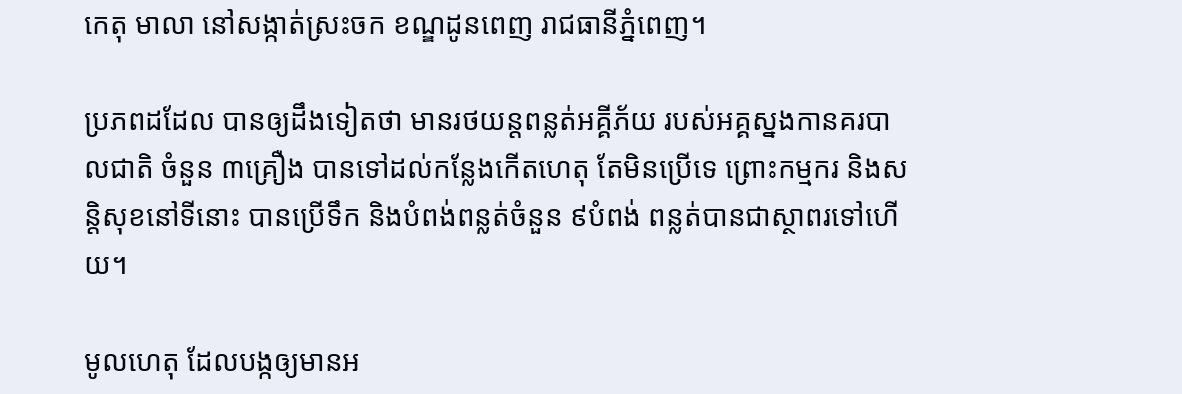កេតុ មាលា នៅសង្កាត់ស្រះចក ខណ្ឌដូនពេញ រាជធានីភ្នំពេញ។

ប្រភពដដែល បានឲ្យដឹងទៀតថា មានរថយន្តពន្លត់អគ្គីភ័យ របស់អគ្គស្នងកានគរបាលជាតិ ចំនួន ៣គ្រឿង បានទៅដល់កន្លែងកើតហេតុ តែមិនប្រើទេ ព្រោះកម្មករ និងសន្តិសុខនៅទីនោះ បានប្រើទឹក និងបំពង់ពន្លត់ចំនួន ៩បំពង់ ពន្លត់បានជាស្ថាពរទៅហើយ។

មូលហេតុ ដែលបង្កឲ្យមានអ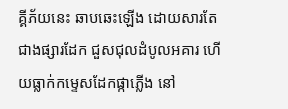គ្គីភ័យនេះ ឆាបឆេះឡើង ដោយសារតែជាងផ្សារដែក ជួសជុលដំបូលអគារ ហើយធ្លាក់កម្ទេសដែកផ្កាភ្លើង នៅ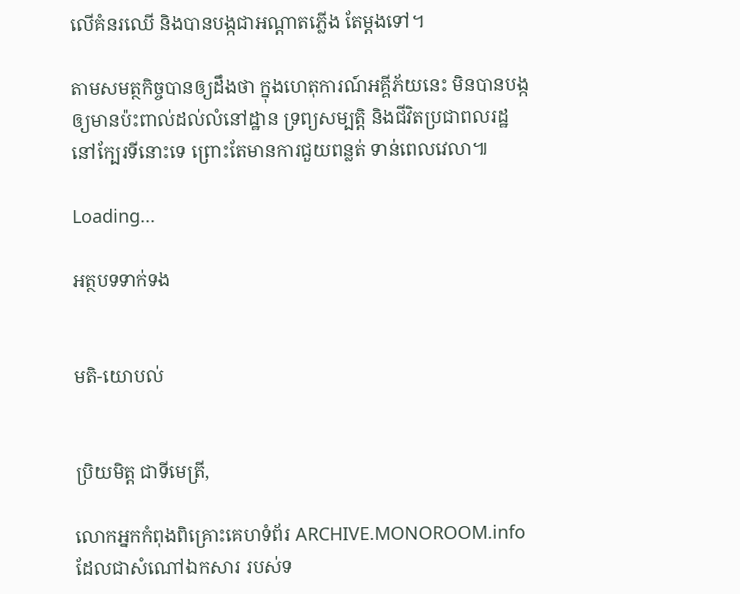លើគំនរឈើ និងបានបង្កជាអណ្តាតភ្លើង តែម្តងទៅ។

តាមសមត្ថកិច្ចបានឲ្យដឹងថា ក្នុងហេតុការណ៍អគ្គីភ័យនេះ មិនបានបង្ក ឲ្យមានប៉ះពាល់ដល់លំនៅដ្ឋាន ទ្រព្យសម្បត្តិ និងជីវិតប្រជាពលរដ្ឋ នៅក្បែរទីនោះទេ ព្រោះតែមានការជួយពន្លត់ ទាន់ពេលវេលា៕

Loading...

អត្ថបទទាក់ទង


មតិ-យោបល់


ប្រិយមិត្ត ជាទីមេត្រី,

លោកអ្នកកំពុងពិគ្រោះគេហទំព័រ ARCHIVE.MONOROOM.info ដែលជាសំណៅឯកសារ របស់ទ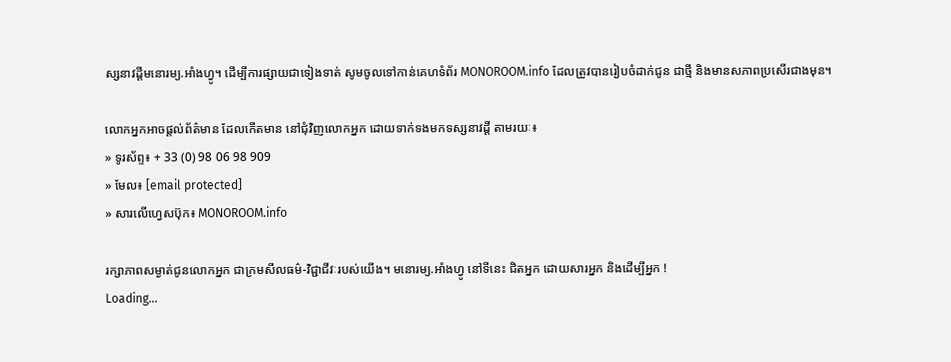ស្សនាវដ្ដីមនោរម្យ.អាំងហ្វូ។ ដើម្បីការផ្សាយជាទៀងទាត់ សូមចូលទៅកាន់គេហទំព័រ MONOROOM.info ដែលត្រូវបានរៀបចំដាក់ជូន ជាថ្មី និងមានសភាពប្រសើរជាងមុន។

លោកអ្នកអាចផ្ដល់ព័ត៌មាន ដែលកើតមាន នៅជុំវិញលោកអ្នក ដោយទាក់ទងមកទស្សនាវដ្ដី តាមរយៈ៖
» ទូរស័ព្ទ៖ + 33 (0) 98 06 98 909
» មែល៖ [email protected]
» សារលើហ្វេសប៊ុក៖ MONOROOM.info

រក្សាភាពសម្ងាត់ជូនលោកអ្នក ជាក្រមសីលធម៌-វិជ្ជាជីវៈរបស់យើង។ មនោរម្យ.អាំងហ្វូ នៅទីនេះ ជិតអ្នក ដោយសារអ្នក និងដើម្បីអ្នក !
Loading...